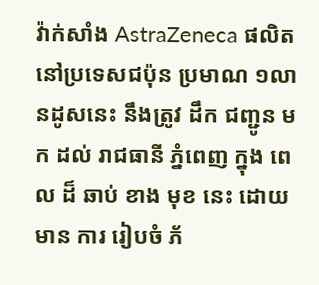វ៉ាក់សាំង AstraZeneca ផលិតនៅប្រទេសជប៉ុន ប្រមាណ ១លានដូសនេះ នឹងត្រូវ ដឹក ជញ្ជូន មក ដល់ រាជធានី ភ្នំពេញ ក្នុង ពេល ដ៏ ឆាប់ ខាង មុខ នេះ ដោយមាន ការ រៀបចំ ភ័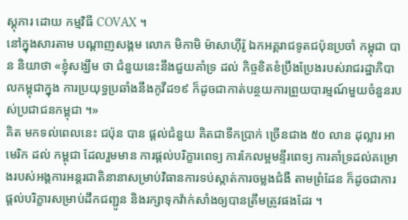ស្តុភារ ដោយ កម្មវិធី COVAX ។
នៅក្នុងសារតាម បណ្ដាញសង្គម លោក មិកាមិ ម៉ាសាហ៊ីរ៉ូ ឯកអគ្គរាជទូតជប៉ុនប្រចាំ កម្ពុជា បាន និយាថា «ខ្ញុំសង្ឃឹម ថា ជំនួយនេះនឹងជួយគាំទ្រ ដល់ កិច្ចខិតខំប្រឹងប្រែងរបស់រាជរដ្ឋាភិបាលកម្ពុជាក្នុង ការប្រយុទ្ធប្រឆាំងនឹងកូវីដ១៩ ក៏ដូចជាកាត់បន្ថយការព្រួយបារម្មណ៍មួយចំនួនរបស់ប្រជាជនកម្ពុជា ។»
គិត មកទល់ពេលនេះ ជប៉ុន បាន ផ្ដល់ជំនួយ គិតជាទឹកប្រាក់ ច្រើនជាង ៥០ លាន ដុល្លារ អាមេរិក ដល់ កម្ពុជា ដែលរួមមាន ការផ្ដល់បរិក្ខារពេទ្យ ការកែលម្អមន្ទីរពេទ្យ ការគាំទ្រដល់គម្រោងរបស់អង្គការអន្តរជាតិនានាសម្រាប់វិធានការទប់ស្កាត់ការចម្លងជំងឺ តាមព្រំដែន ក៏ដូចជាការផ្ដល់បរិក្ខារសម្រាប់ដឹកជញ្ជូន និងរក្សាទុកវ៉ាក់សាំងឲ្យបានត្រឹមត្រូវផងដែរ ។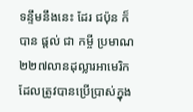ទន្ទឹមនឹងនេះ ដែរ ជប៉ុន ក៏ បាន ផ្ដល់ ជា កម្ចី ប្រមាណ ២២៧លានដុល្លារអាមេរិក ដែលត្រូវបានប្រើប្រាស់ក្នុង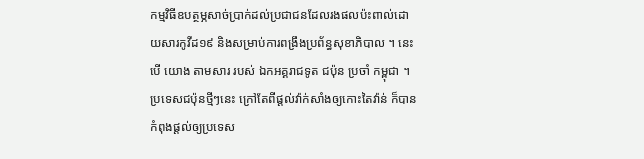កម្មវិធីឧបត្ថម្ភសាច់ប្រាក់ដល់ប្រជាជនដែលរងផលប៉ះពាល់ដោយសារកូវីដ១៩ និងសម្រាប់ការពង្រឹងប្រព័ន្ធសុខាភិបាល ។ នេះ បើ យោង តាមសារ របស់ ឯកអគ្គរាជទូត ជប៉ុន ប្រចាំ កម្ពុជា ។
ប្រទេសជប៉ុនថ្មីៗនេះ ក្រៅតែពីផ្ដល់វ៉ាក់សាំងឲ្យកោះតៃវ៉ាន់ ក៏បានកំពុងផ្ដល់ឲ្យប្រទេស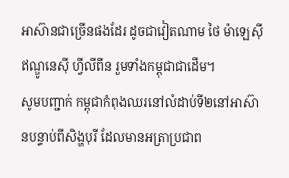អាស៊ានជាច្រើនផងដែរ ដូចជាវៀតណាម ថៃ ម៉ាឡេស៊ី ឥណ្ឌូនេស៊ី ហ្វីលីពីន រួមទាំងកម្ពុជាជាដើម។
សូមបញ្ជាក់ កម្ពុជាកំពុងឈរនៅលំដាប់ទី២នៅអាស៊ានបន្ទាប់ពីសិង្ហបុរី ដែលមានអត្រាប្រជាព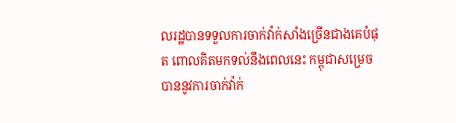លរដ្ឋបានទទួលការចាក់វ៉ាក់សាំងច្រើនជាងគេបំផុត ពោលគិតមកទល់នឹងពេលនេះ កម្ពុជាសម្រេចបាននូវការចាក់វ៉ាក់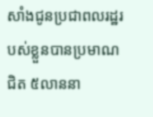សាំងជូនប្រជាពលរដ្ឋរបស់ខ្លួនបានប្រមាណជិត ៥លាននា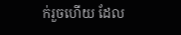ក់រួចហើយ ដែល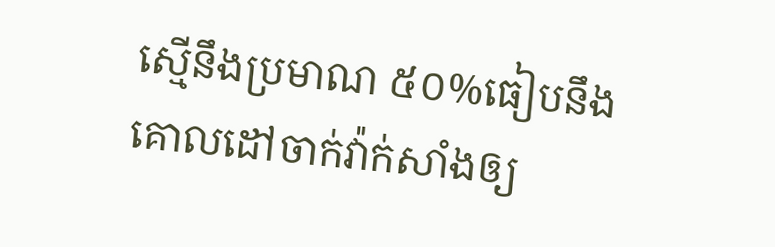ស្មើនឹងប្រមាណ ៥០%ធៀបនឹងគោលដៅចាក់វ៉ាក់សាំងឲ្យ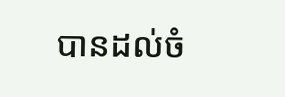បានដល់ចំ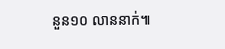នួន១០ លាននាក់៕